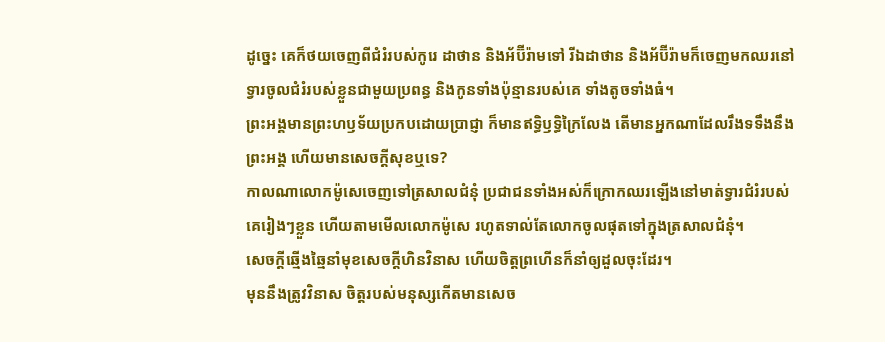ដូច្នេះ គេក៏ថយចេញពីជំរំរបស់កូរេ ដាថាន និងអ័ប៊ីរ៉ាមទៅ រីឯដាថាន និងអ័ប៊ីរ៉ាមក៏ចេញមកឈរនៅទ្វារចូលជំរំរបស់ខ្លួនជាមួយប្រពន្ធ និងកូនទាំងប៉ុន្មានរបស់គេ ទាំងតូចទាំងធំ។
ព្រះអង្គមានព្រះហឫទ័យប្រកបដោយប្រាជ្ញា ក៏មានឥទ្ធិឫទ្ធិក្រៃលែង តើមានអ្នកណាដែលរឹងទទឹងនឹងព្រះអង្គ ហើយមានសេចក្ដីសុខឬទេ?
កាលណាលោកម៉ូសេចេញទៅត្រសាលជំនុំ ប្រជាជនទាំងអស់ក៏ក្រោកឈរឡើងនៅមាត់ទ្វារជំរំរបស់គេរៀងៗខ្លួន ហើយតាមមើលលោកម៉ូសេ រហូតទាល់តែលោកចូលផុតទៅក្នុងត្រសាលជំនុំ។
សេចក្ដីឆ្មើងឆ្មៃនាំមុខសេចក្ដីហិនវិនាស ហើយចិត្តព្រហើនក៏នាំឲ្យដួលចុះដែរ។
មុននឹងត្រូវវិនាស ចិត្តរបស់មនុស្សកើតមានសេច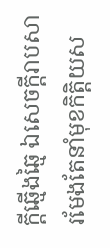ក្ដីឆ្មើងឆ្មៃ ឯសេចក្ដីរាបសា រមែងតែនាំមុខកិត្តិយស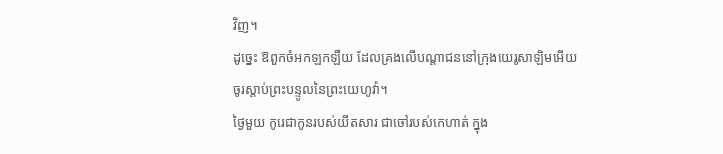វិញ។
ដូច្នេះ ឱពួកចំអកឡកឡឺយ ដែលគ្រងលើបណ្ដាជននៅក្រុងយេរូសាឡិមអើយ ចូរស្តាប់ព្រះបន្ទូលនៃព្រះយេហូវ៉ា។
ថ្ងៃមួយ កូរេជាកូនរបស់យីតសារ ជាចៅរបស់កេហាត់ ក្នុង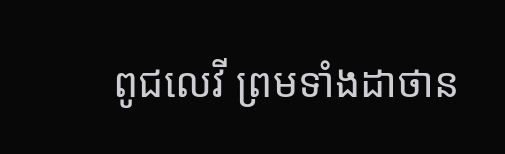ពូជលេវី ព្រមទាំងដាថាន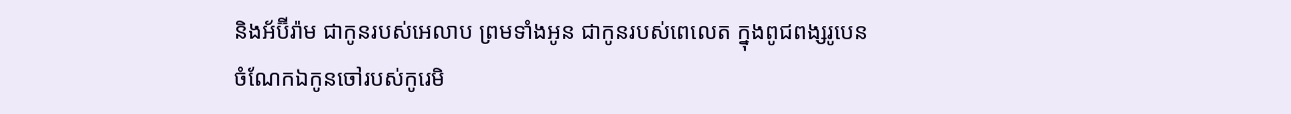និងអ័ប៊ីរ៉ាម ជាកូនរបស់អេលាប ព្រមទាំងអូន ជាកូនរបស់ពេលេត ក្នុងពូជពង្សរូបេន
ចំណែកឯកូនចៅរបស់កូរេមិ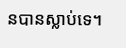នបានស្លាប់ទេ។